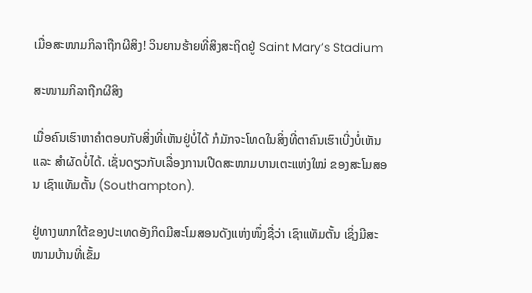ເມື່ອສະໜາມກິລາຖືກຜີສິງ! ວິນຍານຮ້າຍທີ່ສິງສະຖິດຢູ່ Saint Mary’s Stadium

ສະໜາມກິລາຖືກຜີສິງ

ເມື່ອຄົນເຮົາຫາຄຳຕອບກັບສິ່ງທີ່ເຫັນຢູ່ບໍ່ໄດ້ ກໍມັກຈະໂທດໃນສິ່ງທີ່ຕາຄົນເຮົາເບີ່ງບໍ່ເຫັນ ແລະ ສຳຜັດບໍ່ໄດ້. ເຊັ່ນດຽວກັບເລື່ອງການເປີດສະໜາມບານເຕະແຫ່ງໃໝ່ ຂອງສະໂມສອນ ເຊົາແທັມຕັ້ນ (Southampton).

ຢູ່ທາງພາກໃຕ້ຂອງປະເທດອັງກິດມີສະໂມສອນດັງແຫ່ງໜຶ່ງຊື່ວ່າ ເຊົາແທັມຕັ້ນ ເຊິ່ງມີສະໜາມບ້ານທີ່ເຂັ້ມ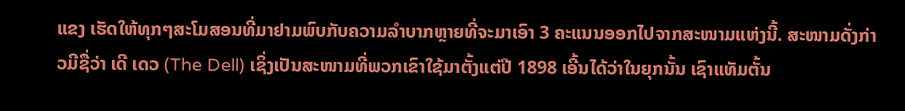ແຂງ ເຮັດໃຫ້ທຸກໆສະໂມສອນທີ່ມາຢາມພົບກັບຄວາມລຳບາກຫຼາຍທີ່ຈະມາເອົາ 3 ຄະແນນອອກໄປຈາກສະໜາມແຫ່ງນີ້. ສະໜາມດັ່ງກ່າວມີຊື່ວ່າ ເດີ ເດວ (The Dell) ເຊິ່ງເປັນສະໜາມທີ່ພວກເຂົາໃຊ້ມາຕັ້ງແຕ່ປີ 1898 ເອີ້ນໄດ້ວ່າໃນຍຸກນັ້ນ ເຊົາແທັມຕັ້ນ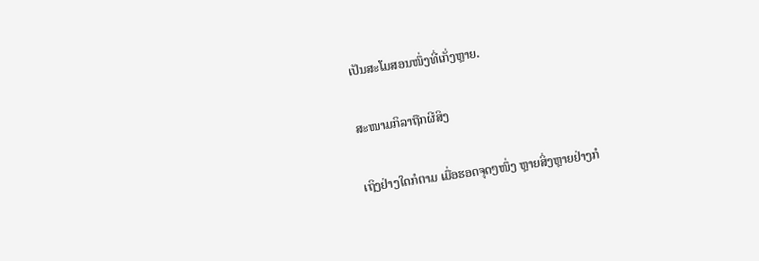ເປັນສະໂມສອນໜຶ່ງທີ່ເກັ່ງຫຼາຍ.

ສະໜາມກິລາຖືກຜີສິງ

ເຖິງຢ່າງໃດກໍຕາມ ເມື່ອຮອດຈຸດໆໜຶ່ງ ຫຼາຍສິ່ງຫຼາຍຢ່າງກໍ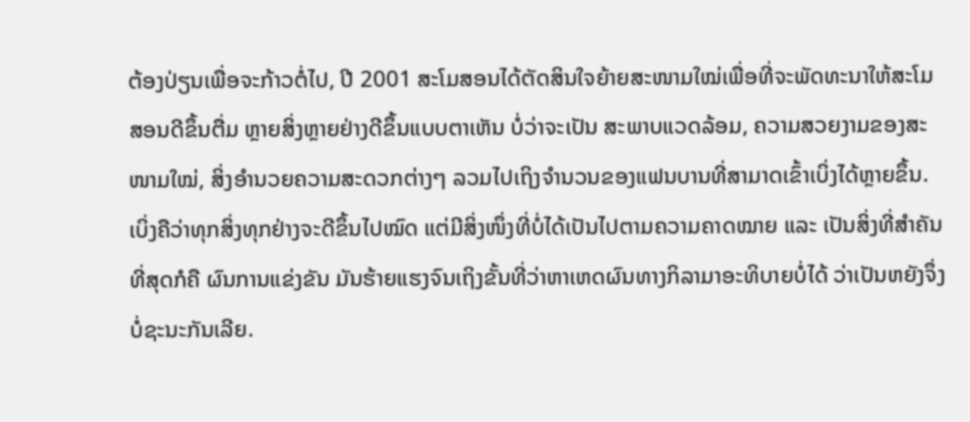ຕ້ອງປ່ຽນເພື່ອຈະກ້າວຕໍ່ໄປ, ປີ 2001 ສະໂມສອນໄດ້ຕັດສິນໃຈຍ້າຍສະໜາມໃໝ່ເພື່ອທີ່ຈະພັດທະນາໃຫ້ສະໂມສອນດີຂຶ້ນຕື່ມ ຫຼາຍສິ່ງຫຼາຍຢ່າງດີຂຶ້ນແບບຕາເຫັນ ບໍ່ວ່າຈະເປັນ ສະພາບແວດລ້ອມ, ຄວາມສວຍງາມຂອງສະໜາມໃໝ່, ສິ່ງອຳນວຍຄວາມສະດວກຕ່າງໆ ລວມໄປເຖິງຈຳນວນຂອງແຟນບານທີ່ສາມາດເຂົ້າເບິ່ງໄດ້ຫຼາຍຂຶ້ນ. ເບິ່ງຄືວ່າທຸກສິ່ງທຸກຢ່າງຈະດີຂຶ້ນໄປໝົດ ແຕ່ມີສິ່ງໜຶ່ງທີ່ບໍ່ໄດ້ເປັນໄປຕາມຄວາມຄາດໝາຍ ແລະ ເປັນສິ່ງທີ່ສຳຄັນທີ່ສຸດກໍຄື ຜົນການແຂ່ງຂັນ ມັນຮ້າຍແຮງຈົນເຖິງຂັ້ນທີ່ວ່າຫາເຫດຜົນທາງກິລາມາອະທິບາຍບໍ່ໄດ້ ວ່າເປັນຫຍັງຈຶ່ງບໍ່ຊະນະກັນເລີຍ.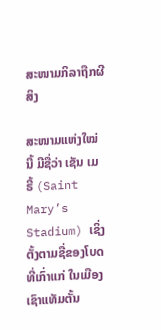ສະໜາມກິລາຖືກຜີສິງ

ສະໜາມແຫ່ງໃໝ່ນີ້ ມີຊື່ວ່າ ເຊັນ ເມຣີ້ (Saint Mary’s Stadium) ເຊິ່ງຕັ້ງຕາມຊື່ຂອງໂບດທີ່ເກົ່າແກ່ ໃນເມືອງ ເຊົາແທັມຕັ້ນ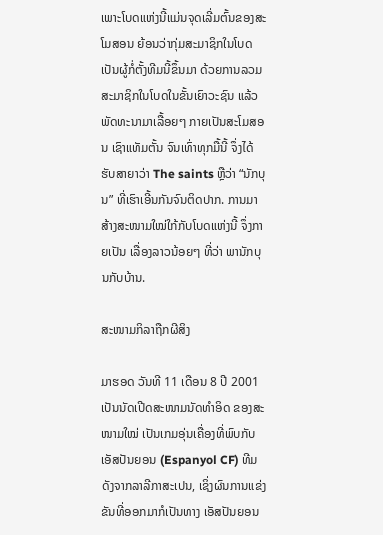ເພາະໂບດແຫ່ງນີ້ແມ່ນຈຸດເລີ່ມຕົ້ນຂອງສະໂມສອນ ຍ້ອນວ່າກຸ່ມສະມາຊິກໃນໂບດເປັນຜູ້ກໍ່ຕັ້ງທີມນີ້ຂຶ້ນມາ ດ້ວຍການລວມສະມາຊິກໃນໂບດໃນຂັ້ນເຍົາວະຊົນ ແລ້ວພັດທະນາມາເລື້ອຍໆ ກາຍເປັນສະໂມສອນ ເຊົາແທັມຕັ້ນ ຈົນເທົ່າທຸກມື້ນີ້ ຈຶ່ງໄດ້ຮັບສາຍາວ່າ The saints ຫຼືວ່າ “ນັກບຸນ” ທີ່ເຮົາເອີ້ນກັນຈົນຕິດປາກ. ການມາສ້າງສະໜາມໃໝ່ໃກ້ກັບໂບດແຫ່ງນີ້ ຈຶ່ງກາຍເປັນ ເລື່ອງລາວນ້ອຍໆ ທີ່ວ່າ ພານັກບຸນກັບບ້ານ.

ສະໜາມກິລາຖືກຜີສິງ

ມາຮອດ ວັນທີ 11 ເດືອນ 8 ປີ 2001 ເປັນນັດເປີດສະໜາມນັດທໍາອິດ ຂອງສະໜາມໃໝ່ ເປັນເກມອຸ່ນເຄື່ອງທີ່ພົບກັບ ເອັສປັນຍອນ (Espanyol CF) ທີມດັງຈາກລາລີກາສະເປນ, ເຊິ່ງຜົນການແຂ່ງຂັນທີ່ອອກມາກໍເປັນທາງ ເອັສປັນຍອນ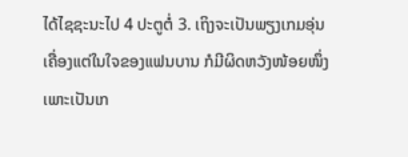ໄດ້ໄຊຊະນະໄປ 4 ປະຕູຕໍ່ 3. ເຖິງຈະເປັນພຽງເກມອຸ່ນເຄື່ອງແຕ່ໃນໃຈຂອງແຟນບານ ກໍມີຜິດຫວັງໜ້ອຍໜຶ່ງເພາະເປັນເກ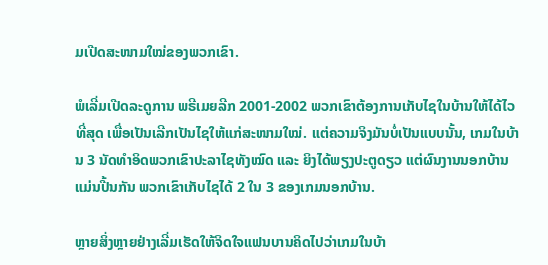ມເປີດສະໜາມໃໝ່ຂອງພວກເຂົາ.

ພໍເລີ່ມເປີດລະດູການ ພຣີເມຍລີກ 2001-2002 ພວກເຂົາຕ້ອງການເກັບໄຊໃນບ້ານໃຫ້ໄດ້ໄວທີ່ສຸດ ເພື່ອເປັນເລີກເປັນໄຊໃຫ້ແກ່ສະໜາມໃໝ່. ແຕ່ຄວາມຈິງມັນບໍ່ເປັນແບບນັ້ນ, ເກມໃນບ້ານ 3 ນັດທຳອິດພວກເຂົາປະລາໄຊທັງໝົດ ແລະ ຍິງໄດ້ພຽງປະຕູດຽວ ແຕ່ຜົນງານນອກບ້ານແມ່ນປີ້ນກັນ ພວກເຂົາເກັບໄຊໄດ້ 2 ໃນ 3 ຂອງເກມນອກບ້ານ.

ຫຼາຍສິ່ງຫຼາຍຢ່າງເລີ່ມເຮັດໃຫ້ຈິດໃຈແຟນບານຄິດໄປວ່າເກມໃນບ້າ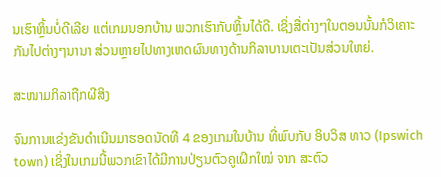ນເຮົາຫຼິ້ນບໍ່ດີເລີຍ ແຕ່ເກມນອກບ້ານ ພວກເຮົາກັບຫຼິ້ນໄດ້ດີ. ເຊິ່ງສື່ຕ່າງໆໃນຕອນນັ້ນກໍວິເຄາະກັນໄປຕ່າງໆນານາ ສ່ວນຫຼາຍໄປທາງເຫດຜົນທາງດ້ານກິລາບານເຕະເປັນສ່ວນໃຫຍ່.

ສະໜາມກິລາຖືກຜີສິງ

ຈົນການແຂ່ງຂັນດຳເນີນມາຮອດນັດທີ 4 ຂອງເກມໃນບ້ານ ທີ່ພົບກັບ ອິບວິສ ທາວ (Ipswich town) ເຊິ່ງໃນເກມນີ້ພວກເຂົາໄດ້ມີການປ່ຽນຕົວຄູເຝິກໃໝ່ ຈາກ ສະຕົວ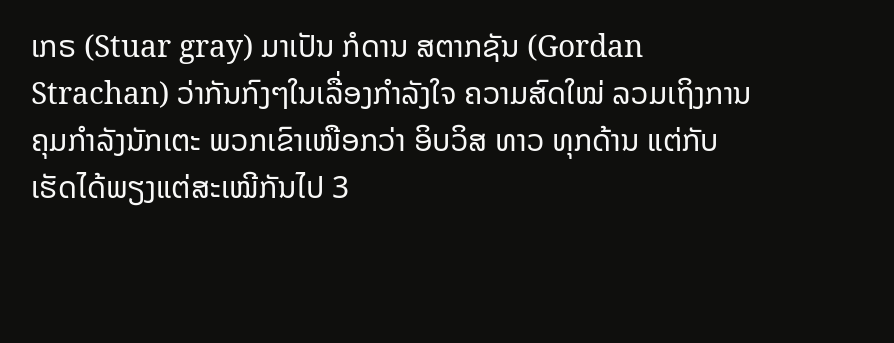ເກຣ (Stuar gray) ມາເປັນ ກໍດານ ສຕາກຊັນ (Gordan Strachan) ວ່າກັນກົງໆໃນເລື່ອງກຳລັງໃຈ ຄວາມສົດໃໝ່ ລວມເຖິງການຄຸມກຳລັງນັກເຕະ ພວກເຂົາເໜືອກວ່າ ອິບວິສ ທາວ ທຸກດ້ານ ແຕ່ກັບເຮັດໄດ້ພຽງແຕ່ສະເໝີກັນໄປ 3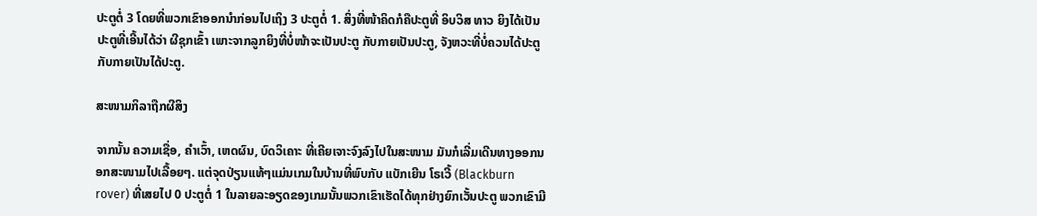ປະຕູຕໍ່ 3 ໂດຍທີ່ພວກເຂົາອອກນໍາກ່ອນໄປເຖິງ 3 ປະຕູຕໍ່ 1. ສິ່ງທີ່ໜ້າຄິດກໍຄືປະຕູທີ່ ອິບວິສ ທາວ ຍິງໄດ້ເປັນປະຕູທີ່ເອີ້ນໄດ້ວ່າ ຜີຊຸກເຂົ້າ ເພາະຈາກລູກຍິງທີ່ບໍ່ໜ້າຈະເປັນປະຕູ ກັບກາຍເປັນປະຕູ, ຈັງຫວະທີ່ບໍ່ຄວນໄດ້ປະຕູ ກັບກາຍເປັນໄດ້ປະຕູ.

ສະໜາມກິລາຖືກຜີສິງ

ຈາກນັ້ນ ຄວາມເຊື່ອ, ຄຳເວົ້າ, ເຫດຜົນ, ບົດວິເຄາະ ທີ່ເຄີຍເຈາະຈົງລົງໄປໃນສະໜາມ ມັນກໍເລີ່ມເດີນທາງອອກນອກສະໜາມໄປເລື້ອຍໆ. ແຕ່ຈຸດປ່ຽນແທ້ໆແມ່ນເກມໃນບ້ານທີ່ພົບກັບ ແບັກເຍີນ ໂຣເວີ້ (Blackburn rover) ທີ່ເສຍໄປ 0 ປະຕູຕໍ່ 1 ໃນລາຍລະອຽດຂອງເກມນັ້ນພວກເຂົາເຮັດໄດ້ທຸກຢ່າງຍົກເວັ້ນປະຕູ ພວກເຂົາມີ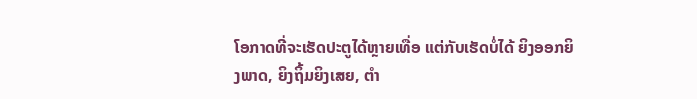ໂອກາດທີ່ຈະເຮັດປະຕູໄດ້ຫຼາຍເທື່ອ ແຕ່ກັບເຮັດບໍ່ໄດ້ ຍິງອອກຍິງພາດ, ຍິງຖິ້ມຍິງເສຍ, ຕຳ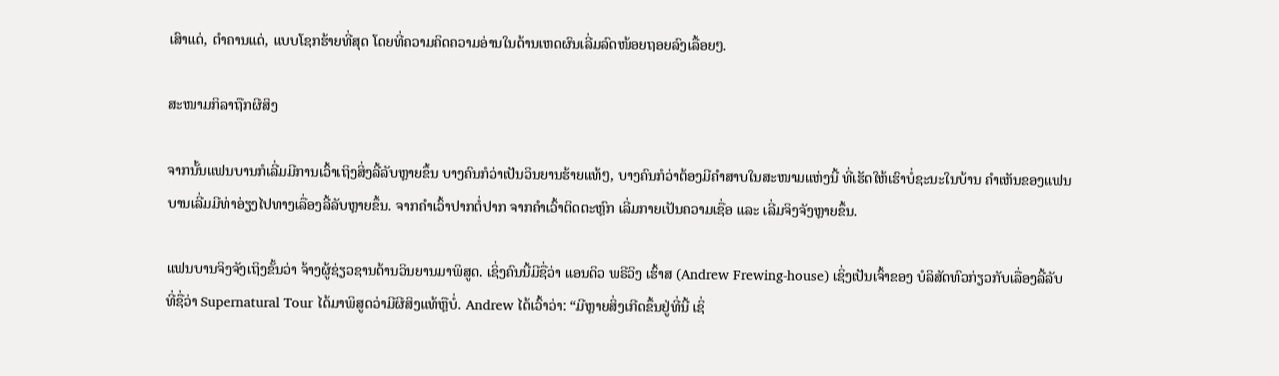ເສົາແດ່, ຕຳຄານແດ່, ແບບໂຊກຮ້າຍທີ່ສຸດ ໂດຍທີ່ຄວາມຄິດຄວາມອ່ານໃນດ້ານເຫດຜົນເລີ່ມລົດໜ້ອຍຖອຍລົງເລື້ອຍໆ.

ສະໜາມກິລາຖືກຜີສິງ

ຈາກນັ້ນແຟນບານກໍເລີ່ມມີການເວົ້າເຖິງສິ່ງລີ້ລັບຫຼາຍຂຶ້ນ ບາງຄົນກໍວ່າເປັນວິນຍານຮ້າຍແທ້ໆ, ບາງຄົນກໍວ່າຕ້ອງມີຄຳສາບໃນສະໜາມແຫ່ງນີ້ ທີ່ເຮັດໃຫ້ເຮົາບໍ່ຊະນະໃນບ້ານ ຄຳເຫັນຂອງແຟນບານເລີ່ມມີທ່າອ່ຽງໄປທາງເລື່ອງລີ້ລັບຫຼາຍຂຶ້ນ. ຈາກຄຳເວົ້າປາກຕໍ່ປາກ ຈາກຄຳເວົ້າຕິດຕະຫຼົກ ເລີ່ມກາຍເປັນຄວາມເຊື່ອ ແລະ ເລີ່ມຈິງຈັງຫຼາຍຂຶ້ນ.

ແຟນບານຈິງຈັງເຖິງຂັ້ນວ່າ ຈ້າງຜູ້ຊ່ຽວຊານດ້ານວິນຍານມາພິສູດ. ເຊິ່ງຄົນນີ້ມີຊື່ວ່າ ແອນດິວ ພຣີວິງ ເຮົ້າສ (Andrew Frewing-house) ເຊິ່ງເປັນເຈົ້າຂອງ ບໍລິສັດທົວກ່ຽວກັບເລື່ອງລີ້ລັບ ທີ່ຊື່ວ່າ Supernatural Tour ໄດ້ມາພິສູດວ່າມີຜີສິງແທ້ຫຼືບໍ່. Andrew ໄດ້ເວົ້າວ່າ: “ມີຫຼາຍສິ່ງເກີດຂຶ້ນຢູ່ທີ່ນີ້ ເຊິ່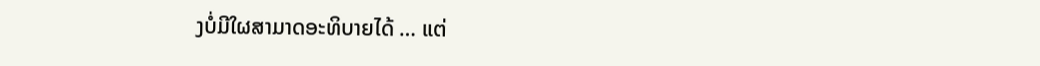ງບໍ່ມີໃຜສາມາດອະທິບາຍໄດ້ … ແຕ່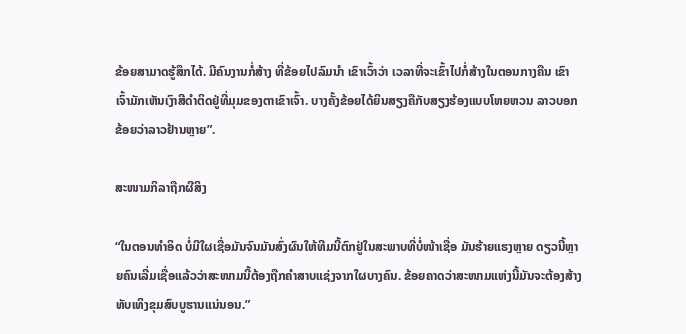ຂ້ອຍສາມາດຮູ້ສຶກໄດ້. ມີຄົນງານກໍ່ສ້າງ ທີ່ຂ້ອຍໄປລົມນຳ ເຂົາເວົ້າວ່າ ເວລາທີ່ຈະເຂົ້າໄປກໍ່ສ້າງໃນຕອນກາງຄືນ ເຂົາເຈົ້າມັກເຫັນເງົາສີດໍາຕິດຢູ່ທີ່ມຸມຂອງຕາເຂົາເຈົ້າ. ບາງຄັ້ງຂ້ອຍໄດ້ຍິນສຽງຄືກັບສຽງຮ້ອງແບບໂຫຍຫວນ ລາວບອກຂ້ອຍວ່າລາວຢ້ານຫຼາຍ”.

ສະໜາມກິລາຖືກຜີສິງ

“ໃນຕອນທຳອິດ ບໍ່ມີໃຜເຊື່ອມັນຈົນມັນສົ່ງຜົນໃຫ້ທີມນີ້ຕົກຢູ່ໃນສະພາບທີ່ບໍ່ໜ້າເຊື່ອ ມັນຮ້າຍແຮງຫຼາຍ ດຽວນີ້ຫຼາຍຄົນເລີ່ມເຊື່ອແລ້ວວ່າສະໜາມນີ້ຕ້ອງຖືກຄຳສາບແຊ່ງຈາກໃຜບາງຄົນ. ຂ້ອຍຄາດວ່າສະໜາມແຫ່ງນີ້ມັນຈະຕ້ອງສ້າງທັບເທິງຂຸມສົບບູຮານແນ່ນອນ.”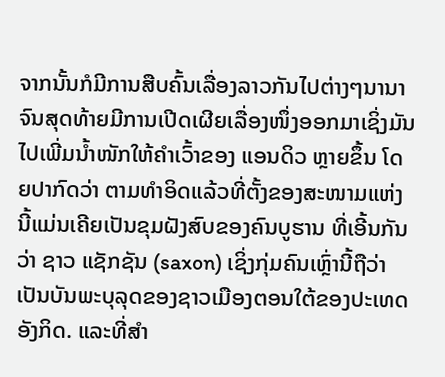ຈາກນັ້ນກໍມີການສືບຄົ້ນເລື່ອງລາວກັນໄປຕ່າງໆນານາ ຈົນສຸດທ້າຍມີການເປີດເຜີຍເລື່ອງໜຶ່ງອອກມາເຊິ່ງມັນໄປເພີ່ມນ້ຳໜັກໃຫ້ຄຳເວົ້າຂອງ ແອນດິວ ຫຼາຍຂຶ້ນ ໂດຍປາກົດວ່າ ຕາມທຳອິດແລ້ວທີ່ຕັ້ງຂອງສະໜາມແຫ່ງນີ້ແມ່ນເຄີຍເປັນຂຸມຝັງສົບຂອງຄົນບູຮານ ທີ່ເອີ້ນກັນວ່າ ຊາວ ແຊັກຊັນ (saxon) ເຊິ່ງກຸ່ມຄົນເຫຼົ່ານີ້ຖືວ່າເປັນບັນພະບຸລຸດຂອງຊາວເມືອງຕອນໃຕ້ຂອງປະເທດ ອັງກິດ. ແລະທີ່ສຳ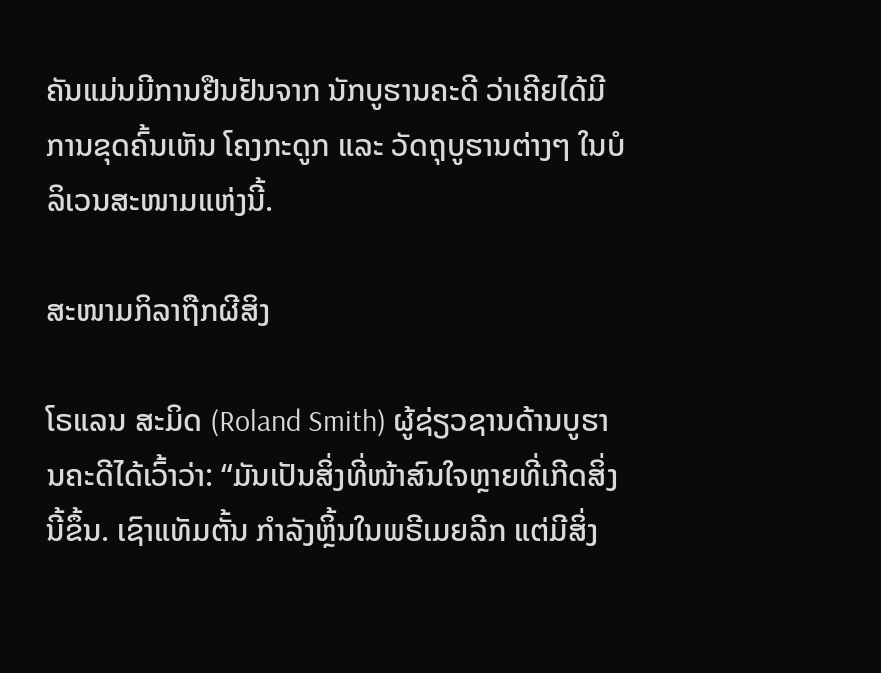ຄັນແມ່ນມີການຢືນຢັນຈາກ ນັກບູຮານຄະດີ ວ່າເຄີຍໄດ້ມີການຂຸດຄົ້ນເຫັນ ໂຄງກະດູກ ແລະ ວັດຖຸບູຮານຕ່າງໆ ໃນບໍລິເວນສະໜາມແຫ່ງນີ້.

ສະໜາມກິລາຖືກຜີສິງ

ໂຣແລນ ສະມິດ (Roland Smith) ຜູ້ຊ່ຽວຊານດ້ານບູຮານຄະດີໄດ້ເວົ້າວ່າ: “ມັນເປັນສິ່ງທີ່ໜ້າສົນໃຈຫຼາຍທີ່ເກີດສິ່ງນີ້ຂຶ້ນ. ເຊົາແທັມຕັ້ນ ກໍາລັງຫຼິ້ນໃນພຣີເມຍລີກ ແຕ່ມີສິ່ງ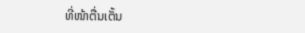ທີ່ໜ້າຕື່ນເຕັ້ນ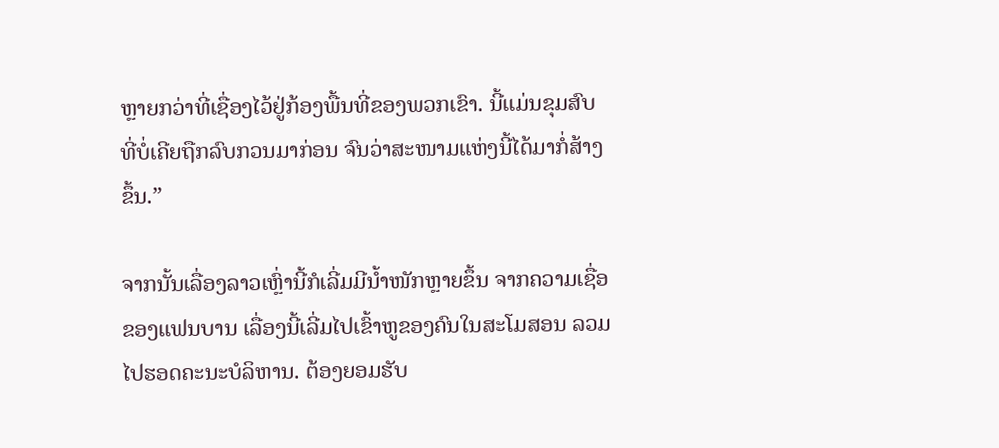ຫຼາຍກວ່າທີ່ເຊື່ອງໄວ້ຢູ່ກ້ອງພື້ນທີ່ຂອງພວກເຂົາ. ນີ້ແມ່ນຂຸມສົບທີ່ບໍ່ເຄີຍຖືກລົບກວນມາກ່ອນ ຈົນວ່າສະໜາມແຫ່ງນີ້ໄດ້ມາກໍ່ສ້າງຂຶ້ນ.”

ຈາກນັ້ນເລື່ອງລາວເຫຼົ່ານີ້ກໍເລີ່ມມີນ້ຳໜັກຫຼາຍຂຶ້ນ ຈາກຄວາມເຊື່ອຂອງແຟນບານ ເລື່ອງນີ້ເລີ່ມໄປເຂົ້າຫູຂອງຄົນໃນສະໂມສອນ ລວມໄປຮອດຄະນະບໍລິຫານ. ຕ້ອງຍອມຮັບ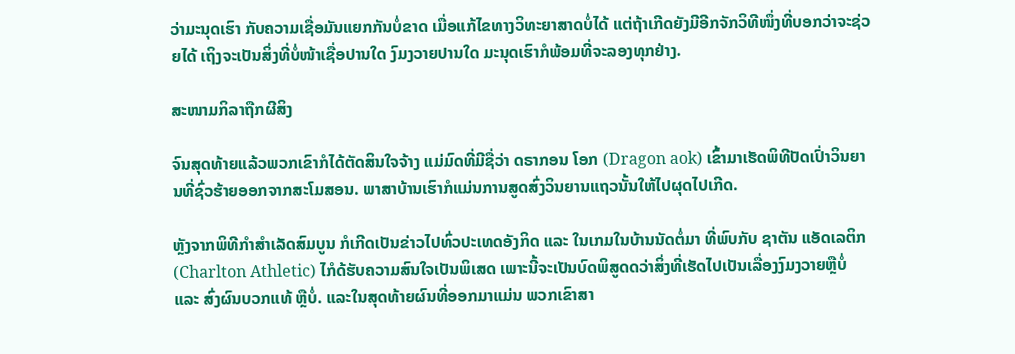ວ່າມະນຸດເຮົາ ກັບຄວາມເຊື່ອມັນແຍກກັນບໍ່ຂາດ ເມື່ອແກ້ໄຂທາງວິທະຍາສາດບໍ່ໄດ້ ແຕ່ຖ້າເກີດຍັງມີອີກຈັກວິທີໜຶ່ງທີ່ບອກວ່າຈະຊ່ວຍໄດ້ ເຖິງຈະເປັນສິ່ງທີ່ບໍ່ໜ້າເຊື່ອປານໃດ ງົມງວາຍປານໃດ ມະນຸດເຮົາກໍພ້ອມທີ່ຈະລອງທຸກຢ່າງ.

ສະໜາມກິລາຖືກຜີສິງ

ຈົນສຸດທ້າຍແລ້ວພວກເຂົາກໍໄດ້ຕັດສິນໃຈຈ້າງ ແມ່ມົດທີ່ມີຊື່ວ່າ ດຣາກອນ ໂອກ (Dragon aok) ເຂົ້າມາເຮັດພິທີປັດເປົ່າວິນຍານທີ່ຊົ່ວຮ້າຍອອກຈາກສະໂມສອນ. ພາສາບ້ານເຮົາກໍແມ່ນການສູດສົ່ງວິນຍານແຖວນັ້ນໃຫ້ໄປຜຸດໄປເກີດ.

ຫຼັງຈາກພິທີກຳສຳເລັດສົມບູນ ກໍເກີດເປັນຂ່າວໄປທົ່ວປະເທດອັງກິດ ແລະ ໃນເກມໃນບ້ານນັດຕໍ່ມາ ທີ່ພົບກັບ ຊາຕັນ ແອັດເລຕິກ (Charlton Athletic) ໄກໍດ້ຮັບຄວາມສົນໃຈເປັນພິເສດ ເພາະນີ້ຈະເປັນບົດພິສູດດວ່າສິ່ງທີ່ເຮັດໄປເປັນເລື່ອງງົມງວາຍຫຼືບໍ່ ແລະ ສົ່ງຜົນບວກແທ້ ຫຼືບໍ່. ແລະໃນສຸດທ້າຍຜົນທີ່ອອກມາແມ່ນ ພວກເຂົາສາ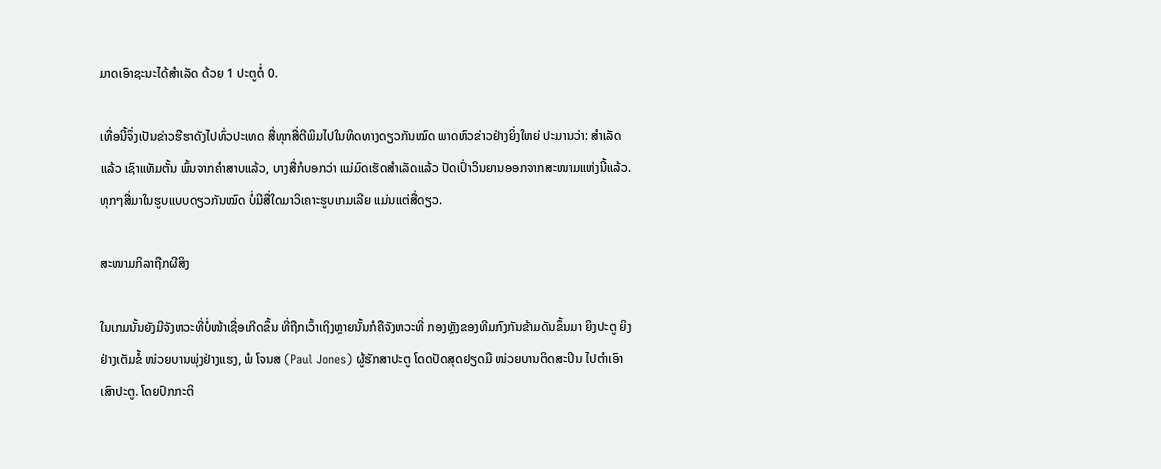ມາດເອົາຊະນະໄດ້ສຳເລັດ ດ້ວຍ 1 ປະຕູຕໍ່ 0.

ເທື່ອນີ້ຈຶ່ງເປັນຂ່າວຮືຮາດັງໄປທົ່ວປະເທດ ສື່ທຸກສື່ຕີພິມໄປໃນທິດທາງດຽວກັນໝົດ ພາດຫົວຂ່າວຢ່າງຍິ່ງໃຫຍ່ ປະມານວ່າ: ສຳເລັດແລ້ວ ເຊົາແທັມຕັ້ນ ພົ້ນຈາກຄຳສາບແລ້ວ, ບາງສື່ກໍບອກວ່າ ແມ່ມົດເຮັດສຳເລັດແລ້ວ ປັດເປົ່າວິນຍານອອກຈາກສະໜາມແຫ່ງນີ້ແລ້ວ. ທຸກໆສື່ມາໃນຮູບແບບດຽວກັນໝົດ ບໍ່ມີສື່ໃດມາວິເຄາະຮູບເກມເລີຍ ແມ່ນແຕ່ສື່ດຽວ.

ສະໜາມກິລາຖືກຜີສິງ

ໃນເກມນັ້ນຍັງມີຈັງຫວະທີ່ບໍ່ໜ້າເຊື່ອເກີດຂຶ້ນ ທີ່ຖືກເວົ້າເຖິງຫຼາຍນັ້ນກໍຄືຈັງຫວະທີ່ ກອງຫຼັງຂອງທີມກົງກັນຂ້າມດັນຂຶ້ນມາ ຍິງປະຕູ ຍິງຢ່າງເຕັມຂໍ້ ໜ່ວຍບານພຸ່ງຢ່າງແຮງ, ພໍ ໂຈນສ (Paul Jones) ຜູ້ຮັກສາປະຕູ ໂດດປັດສຸດຢຽດມື ໜ່ວຍບານຕິດສະປິນ ໄປຕຳເອົາເສົາປະຕູ. ໂດຍປົກກະຕິ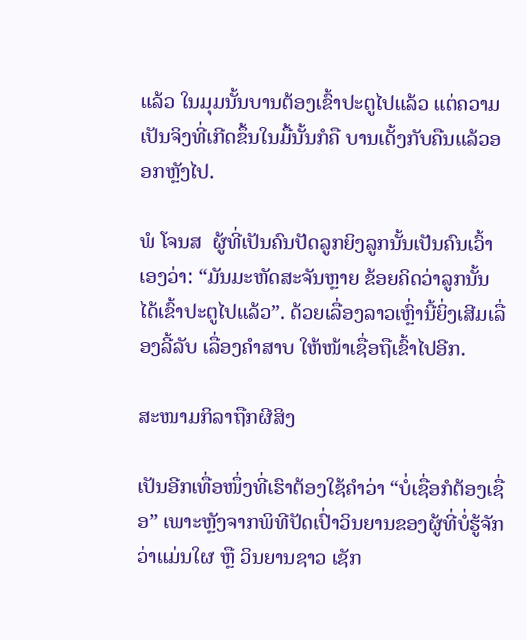ແລ້ວ ໃນມຸມນັ້ນບານຕ້ອງເຂົ້າປະຕູໄປແລ້ວ ແຕ່ຄວາມເປັນຈິງທີ່ເກີດຂຶ້ນໃນມື້ນັ້ນກໍຄື ບານເດັ້ງກັບຄືນແລ້ວອອກຫຼັງໄປ.

ພໍ ໂຈນສ  ຜູ້ທີ່ເປັນຄົນປັດລູກຍິງລູກນັ້ນເປັນຄົນເວົ້າເອງວ່າ: “ມັນມະຫັດສະຈັນຫຼາຍ ຂ້ອຍຄິດວ່າລູກນັ້ນໄດ້ເຂົ້າປະຕູໄປແລ້ວ”. ດ້ວຍເລື່ອງລາວເຫຼົ່ານີ້ຍິ່ງເສີມເລື່ອງລີ້ລັບ ເລື່ອງຄຳສາບ ໃຫ້ໜ້າເຊື່ອຖືເຂົ້າໄປອີກ.

ສະໜາມກິລາຖືກຜີສິງ

ເປັນອີກເທື່ອໜຶ່ງທີ່ເຮົາຕ້ອງໃຊ້ຄຳວ່າ “ບໍ່ເຊື່ອກໍຕ້ອງເຊື່ອ” ເພາະຫຼັງຈາກພິທີປັດເປົ່າວິນຍານຂອງຜູ້ທີ່ບໍ່ຮູ້ຈັກວ່າແມ່ນໃຜ ຫຼື ວິນຍານຊາວ ເຊັກ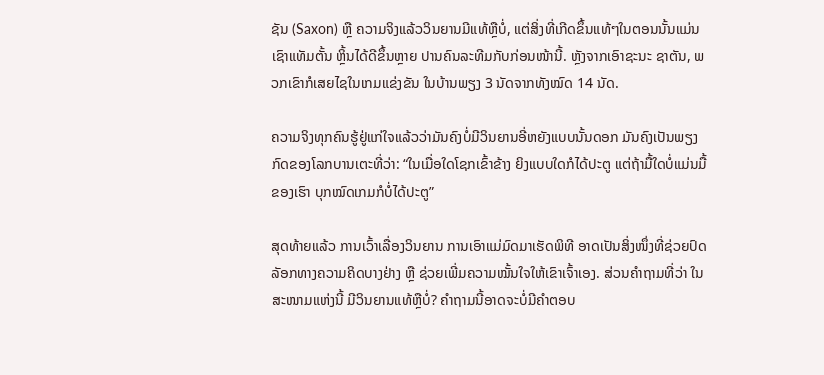ຊັນ (Saxon) ຫຼື ຄວາມຈິງແລ້ວວິນຍານມີແທ້ຫຼືບໍ່, ແຕ່ສິ່ງທີ່ເກີດຂຶ້ນແທ້ໆໃນຕອນນັ້ນແມ່ນ ເຊົາແທັມຕັ້ນ ຫຼິ້ນໄດ້ດີຂຶ້ນຫຼາຍ ປານຄົນລະທີມກັບກ່ອນໜ້ານີ້. ຫຼັງຈາກເອົາຊະນະ ຊາຕັນ, ພວກເຂົາກໍເສຍໄຊໃນເກມແຂ່ງຂັນ ໃນບ້ານພຽງ 3 ນັດຈາກທັງໝົດ 14 ນັດ.

ຄວາມຈິງທຸກຄົນຮູ້ຢູ່ແກ່ໃຈແລ້ວວ່າມັນຄົງບໍ່ມີວິນຍານອີ່ຫຍັງແບບນັ້ນດອກ ມັນຄົງເປັນພຽງກົດຂອງໂລກບານເຕະທີ່ວ່າ: “ໃນເມື່ອໃດໂຊກເຂົ້າຂ້າງ ຍິງແບບໃດກໍໄດ້ປະຕູ ແຕ່ຖ້າມື້ໃດບໍ່ແມ່ນມື້ຂອງເຮົາ ບຸກໝົດເກມກໍບໍ່ໄດ້ປະຕູ”

ສຸດທ້າຍແລ້ວ ການເວົ້າເລື່ອງວິນຍານ ການເອົາແມ່ມົດມາເຮັດພິທີ ອາດເປັນສິ່ງໜຶ່ງທີ່ຊ່ວຍປົດລັອກທາງຄວາມຄິດບາງຢ່າງ ຫຼື ຊ່ວຍເພີ່ມຄວາມໝັ້ນໃຈໃຫ້ເຂົາເຈົ້າເອງ. ສ່ວນຄຳຖາມທີ່ວ່າ ໃນສະໜາມແຫ່ງນີ້ ມີວິນຍານແທ້ຫຼືບໍ່? ຄໍາຖາມນີ້ອາດຈະບໍ່ມີຄຳຕອບ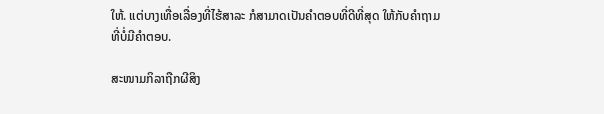ໃຫ້. ແຕ່ບາງເທື່ອເລື່ອງທີ່ໄຮ້ສາລະ ກໍສາມາດເປັນຄຳຕອບທີ່ດີທີ່ສຸດ ໃຫ້ກັບຄຳຖາມທີ່ບໍ່ມີຄຳຕອບ.

ສະໜາມກິລາຖືກຜີສິງ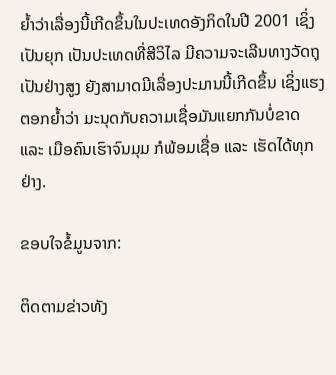ຍໍ້າວ່າເລື່ອງນີ້ເກີດຂຶ້ນໃນປະເທດອັງກິດໃນປີ 2001 ເຊິ່ງເປັນຍຸກ ເປັນປະເທດທີ່ສີວິໄລ ມີຄວາມຈະເລີນທາງວັດຖຸເປັນຢ່າງສູງ ຍັງສາມາດມີເລື່ອງປະມານນີ້ເກີດຂຶ້ນ ເຊິ່ງແຮງຕອກຍໍ້າວ່າ ມະນຸດກັບຄວາມເຊື່ອມັນແຍກກັນບໍ່ຂາດ ແລະ ເມືອຄົນເຮົາຈົນມຸມ ກໍພ້ອມເຊື່ອ ແລະ ເຮັດໄດ້ທຸກຢ່າງ.

ຂອບໃຈຂໍ້ມູນຈາກ:

ຕິດຕາມຂ່າວທັງ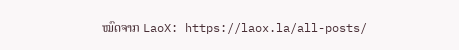ໝົດຈາກ LaoX: https://laox.la/all-posts/